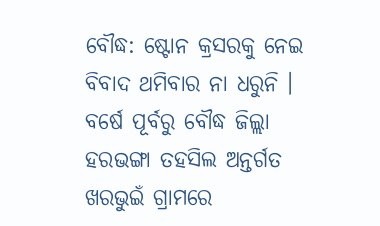ବୌଦ୍ଧ: ଷ୍ଟୋନ କ୍ରସରକୁ ନେଇ ବିବାଦ ଥମିବାର ନା ଧରୁନି । ବର୍ଷେ ପୂର୍ବରୁ ବୌଦ୍ଧ ଜିଲ୍ଲା ହରଭଙ୍ଗା ତହସିଲ ଅନ୍ତର୍ଗତ ଖରଭୁଇଁ ଗ୍ରାମରେ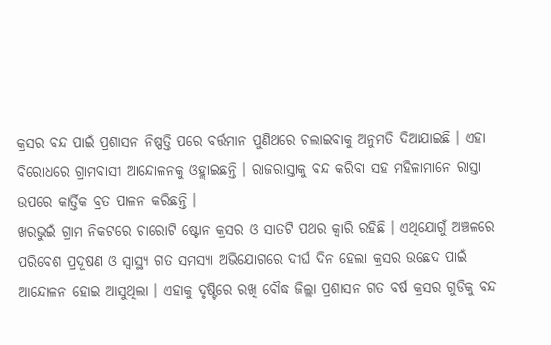କ୍ରସର ବନ୍ଦ ପାଇଁ ପ୍ରଶାସନ ନିଷ୍ପତ୍ତି ପରେ ବର୍ତ୍ତମାନ ପୁଣିଥରେ ଚଲାଇବାକୁ ଅନୁମତି ଦିଆଯାଇଛି । ଏହା ବିରୋଧରେ ଗ୍ରାମବାସୀ ଆନ୍ଦୋଳନକୁ ଓହ୍ଲାଇଛନ୍ତି । ରାଜରାସ୍ତାକୁ ବନ୍ଦ କରିବା ସହ ମହିଳାମାନେ ରାସ୍ତା ଉପରେ କାର୍ତ୍ତିକ ବ୍ରତ ପାଳନ କରିଛନ୍ତି ।
ଖରଭୁଇଁ ଗ୍ରାମ ନିକଟରେ ଚାରୋଟି ଷ୍ଟୋନ କ୍ରସର ଓ ସାତଟି ପଥର କ୍ବାରି ରହିଛି । ଏଥିଯୋଗୁଁ ଅଞ୍ଚଳରେ ପରିବେଶ ପ୍ରଦୂଷଣ ଓ ସ୍ବାସ୍ଥ୍ୟ ଗତ ସମସ୍ୟା ଅଭିଯୋଗରେ ଦୀର୍ଘ ଦିନ ହେଲା କ୍ରସର ଉଛେଦ ପାଇଁ ଆନ୍ଦୋଳନ ହୋଇ ଆସୁଥିଲା । ଏହାକୁ ଦୃଷ୍ଟିରେ ରଖି ବୌଦ୍ଧ ଜିଲ୍ଲା ପ୍ରଶାସନ ଗତ ବର୍ଷ କ୍ରସର ଗୁଡିକୁ ବନ୍ଦ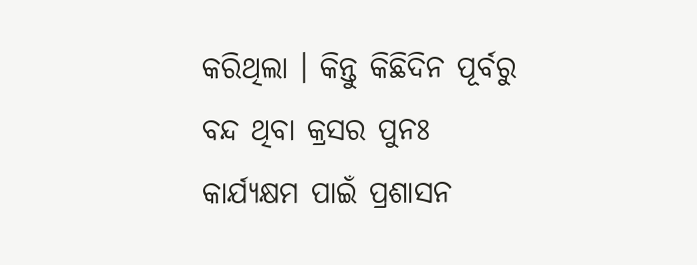କରିଥିଲା । କିନ୍ତୁ କିଛିଦିନ ପୂର୍ବରୁ ବନ୍ଦ ଥିବା କ୍ରସର ପୁନଃ କାର୍ଯ୍ୟକ୍ଷମ ପାଇଁ ପ୍ରଶାସନ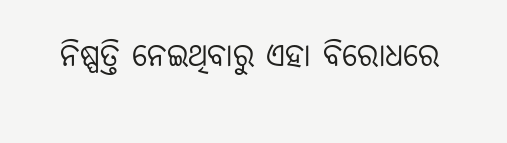ନିଷ୍ପତ୍ତି ନେଇଥିବାରୁ ଏହା ବିରୋଧରେ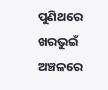ପୁଣିଥରେ ଖରଭୁଇଁ ଅଞ୍ଚଳରେ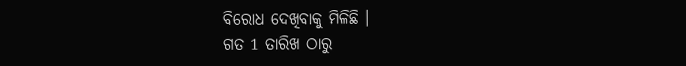ବିରୋଧ ଦେଖିବାକୁ ମିଳିଛି ।
ଗତ 1 ତାରିଖ ଠାରୁ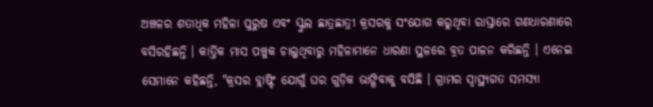ଅଞ୍ଚଳର ଶତାଧିକ ମହିଳା ପୁରୁଷ ଏବଂ ସ୍କୁଲ ଛାତ୍ରଛାତ୍ରୀ କ୍ରସରକୁ ସଂଯୋଗ କରୁଥିବା ରାସ୍ତାରେ ଗଣଧାରଣାରେ ବସିରହିଛନ୍ତି । କାର୍ତ୍ତିକ ମାସ ପଞ୍ଚୁକ ଚାଲୁଥିବାରୁ ମହିଳାମାନେ ଧାରଣା ସ୍ଥଳରେ ବ୍ରତ ପାଳନ କରିଛନ୍ତି । ଏନେଇ ସେମାନେ କହିଛନ୍ତି, "କ୍ରସର ବ୍ଲାଷ୍ଟିଂ ଯୋଗୁଁ ଘର ଗୁଡ଼ିକ ଭାଙ୍ଗିବାକୁ ବସିଛି । ଗ୍ରାମର ସ୍ବାସ୍ଥ୍ୟଗତ ସମସ୍ୟା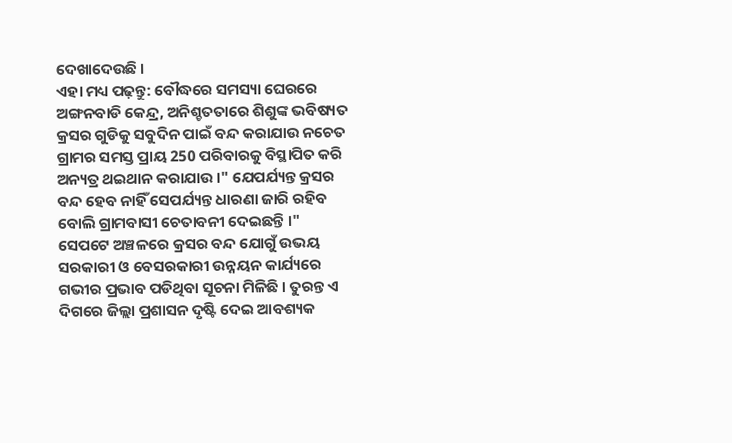ଦେଖାଦେଉଛି ।
ଏହା ମଧ୍ୟ ପଢ଼ନ୍ତୁ: ବୌଦ୍ଧରେ ସମସ୍ୟା ଘେରରେ ଅଙ୍ଗନବାଡି କେନ୍ଦ୍ର, ଅନିଶ୍ଚତତାରେ ଶିଶୁଙ୍କ ଭବିଷ୍ୟତ
କ୍ରସର ଗୁଡିକୁ ସବୁଦିନ ପାଇଁ ବନ୍ଦ କରାଯାଉ ନଚେତ ଗ୍ରାମର ସମସ୍ତ ପ୍ରାୟ 250 ପରିବାରକୁ ବିସ୍ଥାପିତ କରି ଅନ୍ୟତ୍ର ଥଇଥାନ କରାଯାଉ ।" ଯେପର୍ଯ୍ୟନ୍ତ କ୍ରସର ବନ୍ଦ ହେବ ନାହିଁ ସେପର୍ଯ୍ୟନ୍ତ ଧାରଣା ଜାରି ରହିବ ବୋଲି ଗ୍ରାମବାସୀ ଚେତାବନୀ ଦେଇଛନ୍ତି ।" ସେପଟେ ଅଞ୍ଚଳରେ କ୍ରସର ବନ୍ଦ ଯୋଗୁଁ ଉଭୟ ସରକାରୀ ଓ ବେସରକାରୀ ଉନ୍ନୟନ କାର୍ଯ୍ୟରେ ଗଭୀର ପ୍ରଭାବ ପଡିଥିବା ସୂଚନା ମିଳିଛି । ତୁରନ୍ତ ଏ ଦିଗରେ ଜିଲ୍ଲା ପ୍ରଶାସନ ଦୃଷ୍ଟି ଦେଇ ଆବଶ୍ୟକ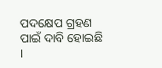ପଦକ୍ଷେପ ଗ୍ରହଣ ପାଇଁ ଦାବି ହୋଇଛି ।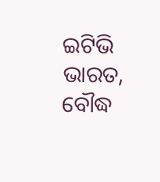ଇଟିଭି ଭାରତ, ବୌଦ୍ଧ